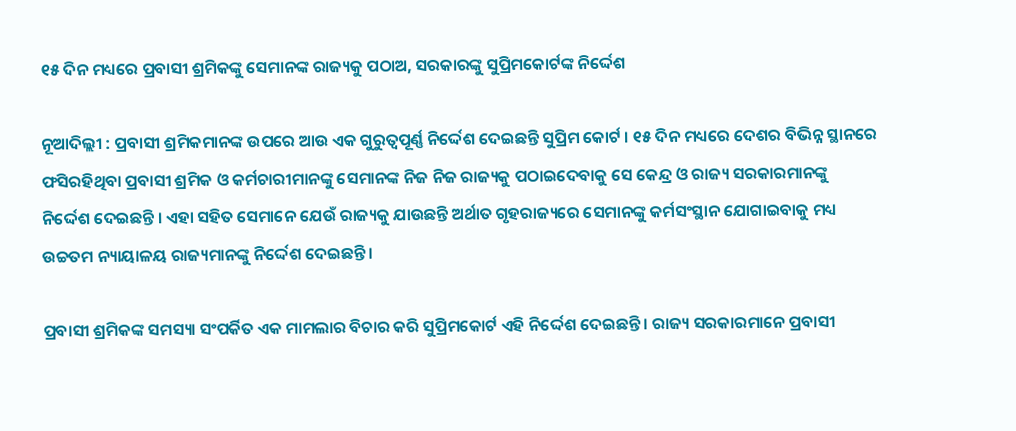୧୫ ଦିନ ମଧ୍ୟରେ ପ୍ରବାସୀ ଶ୍ରମିକଙ୍କୁ ସେମାନଙ୍କ ରାଜ୍ୟକୁ ପଠାଅ, ସରକାରଙ୍କୁ ସୁପ୍ରିମକୋର୍ଟଙ୍କ ନିର୍ଦ୍ଦେଶ

ନୂଆଦିଲ୍ଲୀ : ପ୍ରବାସୀ ଶ୍ରମିକମାନଙ୍କ ଉପରେ ଆଉ ଏକ ଗୁରୁତ୍ୱପୂର୍ଣ୍ଣ ନିର୍ଦ୍ଦେଶ ଦେଇଛନ୍ତି ସୁପ୍ରିମ କୋର୍ଟ । ୧୫ ଦିନ ମଧ୍ୟରେ ଦେଶର ବିଭିନ୍ନ ସ୍ଥାନରେ ଫସିରହିଥିବା ପ୍ରବାସୀ ଶ୍ରମିକ ଓ କର୍ମଚାରୀମାନଙ୍କୁ ସେମାନଙ୍କ ନିଜ ନିଜ ରାଜ୍ୟକୁ ପଠାଇଦେବାକୁ ସେ କେନ୍ଦ୍ର ଓ ରାଜ୍ୟ ସରକାରମାନଙ୍କୁ ନିର୍ଦ୍ଦେଶ ଦେଇଛନ୍ତି । ଏହା ସହିତ ସେମାନେ ଯେଉଁ ରାଜ୍ୟକୁ ଯାଉଛନ୍ତି ଅର୍ଥାତ ଗୃହରାଜ୍ୟରେ ସେମାନଙ୍କୁ କର୍ମସଂସ୍ଥାନ ଯୋଗାଇବାକୁ ମଧ୍ୟ ଉଚ୍ଚତମ ନ୍ୟାୟାଳୟ ରାଜ୍ୟମାନଙ୍କୁ ନିର୍ଦ୍ଦେଶ ଦେଇଛନ୍ତି ।

ପ୍ରବାସୀ ଶ୍ରମିକଙ୍କ ସମସ୍ୟା ସଂପର୍କିତ ଏକ ମାମଲାର ବିଚାର କରି ସୁପ୍ରିମକୋର୍ଟ ଏହି ନିର୍ଦ୍ଦେଶ ଦେଇଛନ୍ତି । ରାଜ୍ୟ ସରକାରମାନେ ପ୍ରବାସୀ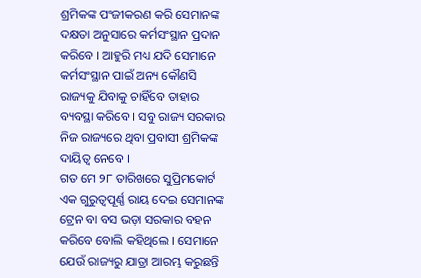ଶ୍ରମିକଙ୍କ ପଂଜୀକରଣ କରି ସେମାନଙ୍କ ଦକ୍ଷତା ଅନୁସାରେ କର୍ମସଂସ୍ଥାନ ପ୍ରଦାନ କରିବେ । ଆହୁରି ମଧ୍ୟ ଯଦି ସେମାନେ କର୍ମସଂସ୍ଥାନ ପାଇଁ ଅନ୍ୟ କୌଣସି ରାଜ୍ୟକୁ ଯିବାକୁ ଚାହିଁବେ ତାହାର ବ୍ୟବସ୍ଥା କରିବେ । ସବୁ ରାଜ୍ୟ ସରକାର ନିଜ ରାଜ୍ୟରେ ଥିବା ପ୍ରବାସୀ ଶ୍ରମିକଙ୍କ ଦାୟିତ୍ୱ ନେବେ ।
ଗତ ମେ ୨୮ ତାରିଖରେ ସୁପ୍ରିମକୋର୍ଟ ଏକ ଗୁରୁତ୍ୱପୂର୍ଣ୍ଣ ରାୟ ଦେଇ ସେମାନଙ୍କ ଟ୍ରେନ ବା ବସ ଭଡ଼ା ସରକାର ବହନ କରିବେ ବୋଲି କହିଥିଲେ । ସେମାନେ ଯେଉଁ ରାଜ୍ୟରୁ ଯାତ୍ରା ଆରମ୍ଭ କରୁଛନ୍ତି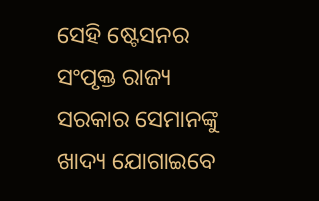ସେହି ଷ୍ଟେସନର ସଂପୃକ୍ତ ରାଜ୍ୟ ସରକାର ସେମାନଙ୍କୁ ଖାଦ୍ୟ ଯୋଗାଇବେ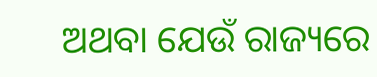ଅଥବା ଯେଉଁ ରାଜ୍ୟରେ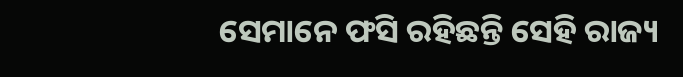ସେମାନେ ଫସି ରହିଛନ୍ତି ସେହି ରାଜ୍ୟ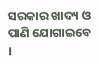ସରକାର ଖାଦ୍ୟ ଓ ପାଣି ଯୋଗାଇବେ ।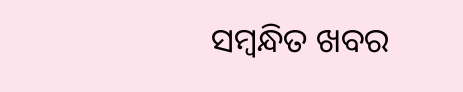ସମ୍ବନ୍ଧିତ ଖବର